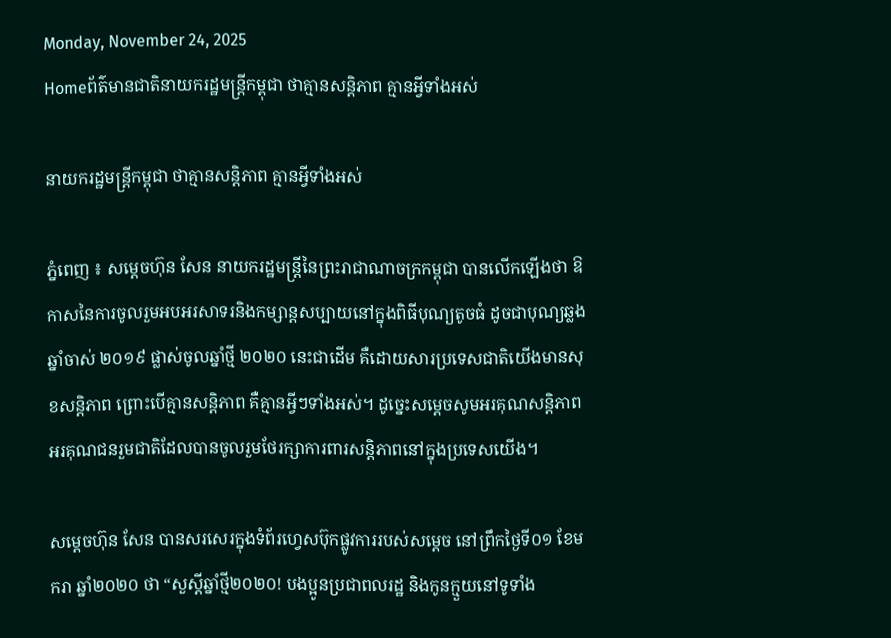Monday, November 24, 2025
Homeព័ត៌មានជាតិនាយករដ្ឋមន្ត្រីកម្ពុជា ថាគ្មានសន្តិភាព គ្មានអ្វីទាំងអស់

នាយករដ្ឋមន្ត្រីកម្ពុជា ថាគ្មានសន្តិភាព គ្មានអ្វីទាំងអស់

ភ្នំពេញ ៖ សម្តេចហ៊ុន សែន នាយករដ្ឋមន្ត្រីនៃព្រះរាជាណាចក្រកម្ពុជា បានលើកឡើងថា ឱកាសនៃការចូលរួមអបអរសាទរនិងកម្សាន្តសប្បាយនៅក្នុងពិធីបុណ្យតូចធំ ដូចជាបុណ្យឆ្លងឆ្នាំចាស់ ២០១៩ ផ្លាស់ចូលឆ្នាំថ្មី ២០២០ នេះជាដើម គឺដោយសារប្រទេសជាតិយើងមានសុខសន្តិភាព ព្រោះបើគ្មានសន្តិភាព គឺគ្មានអ្វីៗទាំងអស់។ ដូច្នេះសម្តេចសូមអរគុណសន្តិភាព អរគុណជនរួមជាតិដែលបានចូលរួមថែរក្សាការពារសន្តិភាពនៅក្នុងប្រទេសយើង។

សម្តេចហ៊ុន សែន បានសរសេរក្នុងទំព័រហ្វេសប៊ុកផ្លូវការរបស់សម្តេច នៅព្រឹកថ្ងៃទី០១ ខែមករា ឆ្នាំ២០២០ ថា “សួស្តីឆ្នាំថ្មី២០២០! បងប្អូនប្រជាពលរដ្ឋ និងកូនក្មួយនៅទូទាំង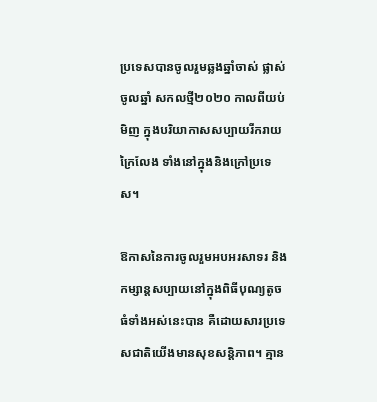ប្រទេសបានចូលរួមឆ្លងឆ្នាំចាស់ ផ្លាស់ចូលឆ្នាំ សកលថ្មី២០២០ កាលពីយប់មិញ ក្នុងបរិយាកាសសប្បាយរីករាយក្រៃលែង ទាំងនៅក្នុងនិងក្រៅប្រទេស។

ឱកាសនៃការចូលរួមអបអរសាទរ និងកម្សាន្តសប្បាយនៅក្នុងពិធីបុណ្យតូចធំទាំងអស់នេះបាន គឺដោយសារប្រទេសជាតិយើងមានសុខសន្តិភាព។ គ្មាន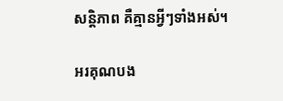សន្តិភាព គឺគ្មានអ្វីៗទាំងអស់។

អរគុណបង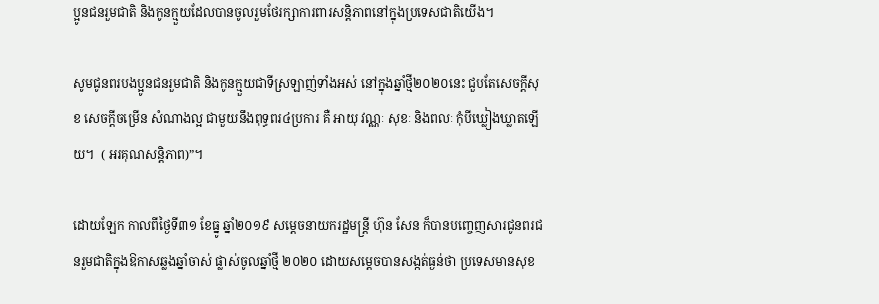ប្អូនជនរួមជាតិ និងកូនក្មួយដែលបានចូលរួមថែរក្សាការពារសន្តិភាពនៅក្នុងប្រទេសជាតិយើង។

សូមជូនពរបងប្អូនជនរួមជាតិ និងកូនក្មួយជាទីស្រឡាញ់ទាំងអស់ នៅក្នុងឆ្នាំថ្មី២០២០នេះ ជួបតែសេចក្តីសុខ សេចក្តីចម្រើន សំណាងល្អ ជាមួយនឹងពុទ្ធពរ៤ប្រការ គឺ អាយុ វណ្ណៈ សុខៈ និងពលៈ កុំបីឃ្លៀងឃ្លាតឡើយ។  ( អរគុណសន្តិភាព)”។

ដោយឡែក កាលពីថ្ងៃទី៣១ ខែធ្នូ ឆ្នាំ២០១៩ សម្តេចនាយករដ្ឋមន្ត្រី ហ៊ុន សែន ក៏បានបញ្ចេញសារជូនពរជនរួមជាតិក្នុងឱកាសឆ្លងឆ្នាំចាស់ ផ្លាស់ចូលឆ្នាំថ្មី ២០២០ ដោយសម្តេចបានសង្កត់ធ្ងន់ថា ប្រទេសមានសុខ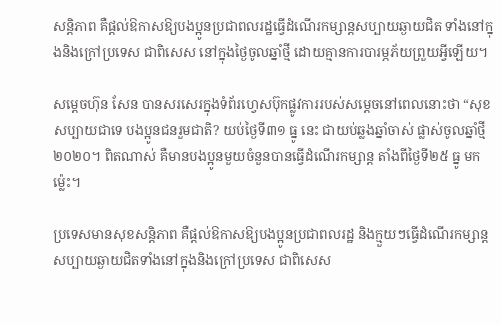សន្តិភាព គឺផ្តល់ឱកាសឱ្យបងប្អូនប្រជាពលរដ្ឋធ្វើដំណើរកម្សាន្តសប្បាយឆ្ងាយជិត ទាំងនៅក្នុងនិងក្រៅប្រទេស ជាពិសេស នៅក្នុងថ្ងៃចូលឆ្នាំថ្មី ដោយគ្មានការបារម្ភភ័យព្រួយអ្វីឡើយ។

សម្តេចហ៊ុន សែន បានសរសេរក្នុងទំព័រហ្វេសប៊ុកផ្លូវការរបស់សម្តេចនៅពេលនោះថា “សុខសប្បាយជាទេ បងប្អូនជនរួមជាតិ? យប់ថ្ងៃទី៣១ ធ្នូ នេះ ជាយប់ឆ្លងឆ្នាំចាស់ ផ្លាស់ចូលឆ្នាំថ្មី ២០២០។ ពិតណាស់ គឺមានបងប្អូនមួយចំនួនបានធ្វើដំណើរកម្សាន្ត តាំងពីថ្ងៃទី២៥ ធ្នូ មកម៉្លេះ។

ប្រទេសមានសុខសន្តិភាព គឺផ្តល់ឱកាសឱ្យបងប្អូនប្រជាពលរដ្ឋ និងក្មួយៗធ្វើដំណើរកម្សាន្តសប្បាយឆ្ងាយជិតទាំងនៅក្នុងនិងក្រៅប្រទេស ជាពិសេស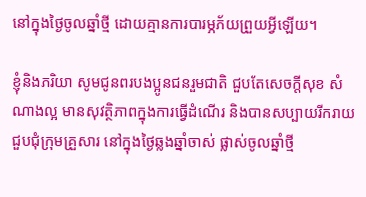នៅក្នុងថ្ងៃចូលឆ្នាំថ្មី ដោយគ្មានការបារម្ភភ័យព្រួយអ្វីឡើយ។

ខ្ញុំនិងភរិយា សូមជូនពរបងប្អូនជនរួមជាតិ ជួបតែសេចក្តីសុខ សំណាងល្អ មានសុវត្ថិភាពក្នុងការធ្វើដំណើរ និងបានសប្បាយរីករាយជួបជុំក្រុមគ្រួសារ នៅក្នុងថ្ងៃឆ្លងឆ្នាំចាស់ ផ្លាស់ចូលឆ្នាំថ្មី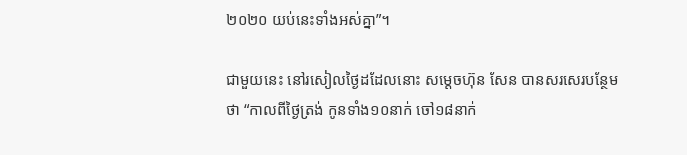២០២០ យប់នេះទាំងអស់គ្នា”។

ជាមួយនេះ នៅរសៀលថ្ងៃដដែលនោះ សម្តេចហ៊ុន សែន បានសរសេរបន្ថែមថា “កាលពីថ្ងៃត្រង់ កូនទាំង១០នាក់ ចៅ១៨នាក់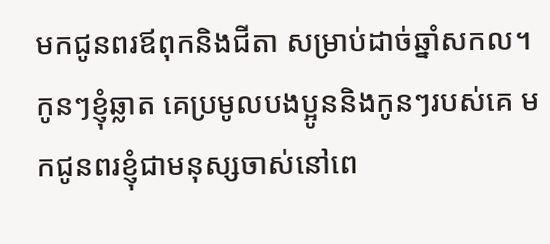មកជូនពរឪពុកនិងជីតា សម្រាប់ដាច់ឆ្នាំសកល។ កូនៗខ្ញុំឆ្លាត គេប្រមូលបងប្អូននិងកូនៗរបស់គេ មកជូនពរខ្ញុំជាមនុស្សចាស់នៅពេ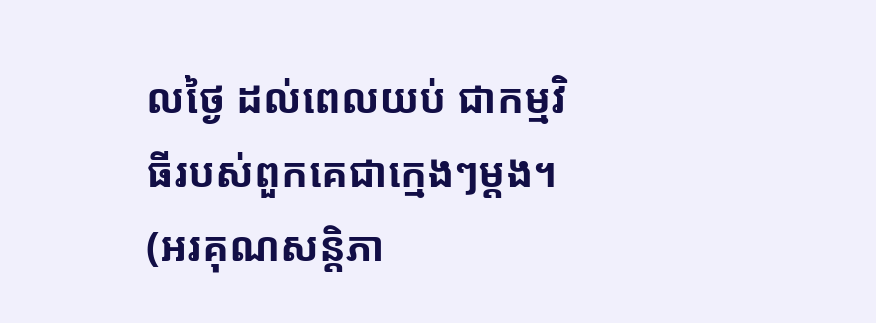លថ្ងៃ ដល់ពេលយប់ ជាកម្មវិធីរបស់ពួកគេជាក្មេងៗម្តង។ (អរគុណសន្តិភា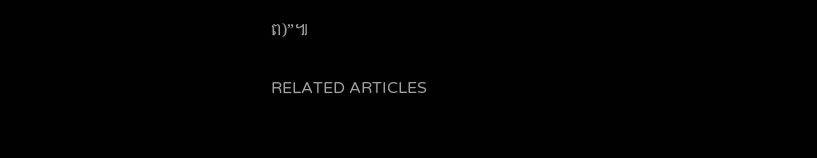ព)”៕

RELATED ARTICLES